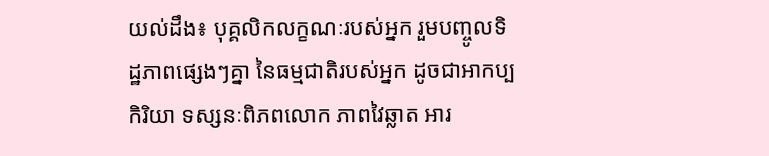យល់ដឹង៖ បុគ្គលិកលក្ខណៈរបស់អ្នក រួមបញ្ចូលទិដ្ឋភាពផ្សេងៗគ្នា នៃធម្មជាតិរបស់អ្នក ដូចជាអាកប្បកិរិយា ទស្សនៈពិភពលោក ភាពវៃឆ្លាត អារ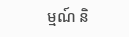ម្មណ៍ និ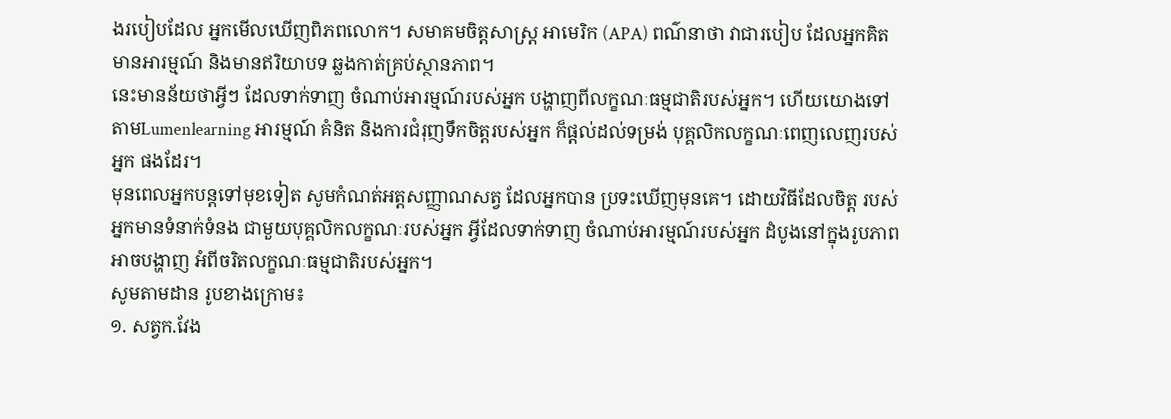ងរបៀបដែល អ្នកមើលឃើញពិភពលោក។ សមាគមចិត្តសាស្ត្រ អាមេរិក (APA) ពណ៌នាថា វាជារបៀប ដែលអ្នកគិត មានអារម្មណ៍ និងមានឥរិយាបទ ឆ្លងកាត់គ្រប់ស្ថានភាព។
នេះមានន័យថាអ្វីៗ ដែលទាក់ទាញ ចំណាប់អារម្មណ៍របស់អ្នក បង្ហាញពីលក្ខណៈធម្មជាតិរបស់អ្នក។ ហើយយោងទៅតាមLumenlearning អារម្មណ៍ គំនិត និងការជំរុញទឹកចិត្តរបស់អ្នក ក៏ផ្តល់ដល់ទម្រង់ បុគ្គលិកលក្ខណៈពេញលេញរបស់អ្នក ផងដែរ។
មុនពេលអ្នកបន្តទៅមុខទៀត សូមកំណត់អត្តសញ្ញាណសត្វ ដែលអ្នកបាន ប្រទះឃើញមុនគេ។ ដោយវិធីដែលចិត្ត របស់អ្នកមានទំនាក់ទំនង ជាមួយបុគ្គលិកលក្ខណៈរបស់អ្នក អ្វីដែលទាក់ទាញ ចំណាប់អារម្មណ៍របស់អ្នក ដំបូងនៅក្នុងរូបភាព អាចបង្ហាញ អំពីចរិតលក្ខណៈធម្មជាតិរបស់អ្នក។
សូមតាមដាន រូបខាងក្រោម៖
១. សត្វក.វែង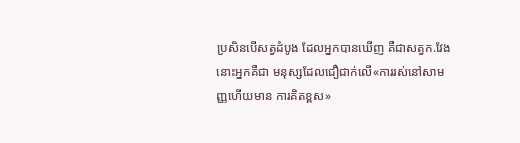ប្រសិនបើសត្វដំបូង ដែលអ្នកបានឃើញ គឺជាសត្វក.វែង នោះអ្នកគឺជា មនុស្សដែលជឿជាក់លើ«ការរស់នៅសាមញ្ញហើយមាន ការគិតខ្ពស»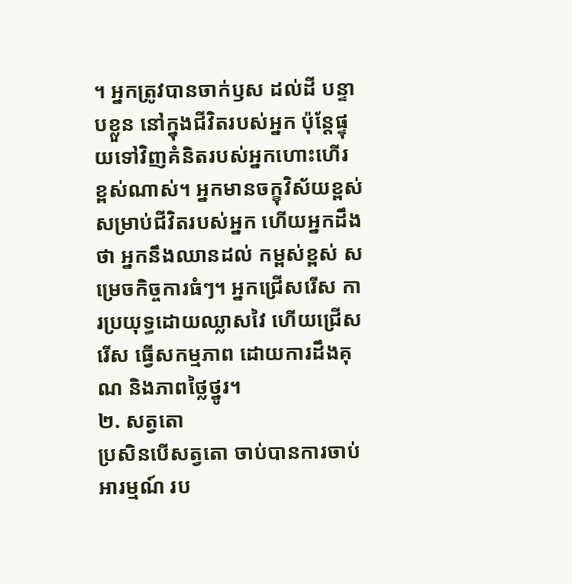។ អ្នកត្រូវបានចាក់ឫស ដល់ដី បន្ទាបខ្លួន នៅក្នុងជីវិតរបស់អ្នក ប៉ុន្តែផ្ទុយទៅវិញគំនិតរបស់អ្នកហោះហើរ ខ្ពស់ណាស់។ អ្នកមានចក្ខុវិស័យខ្ពស់ សម្រាប់ជីវិតរបស់អ្នក ហើយអ្នកដឹងថា អ្នកនឹងឈានដល់ កម្ពស់ខ្ពស់ សម្រេចកិច្ចការធំៗ។ អ្នកជ្រើសរើស ការប្រយុទ្ធដោយឈ្លាសវៃ ហើយជ្រើសរើស ធ្វើសកម្មភាព ដោយការដឹងគុណ និងភាពថ្លៃថ្នូរ។
២. សត្វតោ
ប្រសិនបើសត្វតោ ចាប់បានការចាប់អារម្មណ៍ រប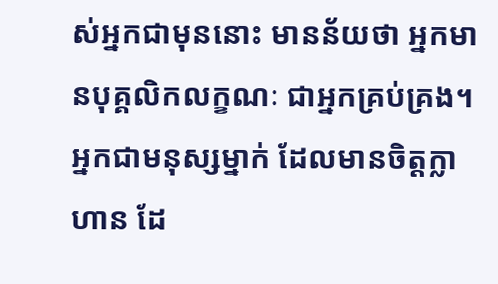ស់អ្នកជាមុននោះ មានន័យថា អ្នកមានបុគ្គលិកលក្ខណៈ ជាអ្នកគ្រប់គ្រង។ អ្នកជាមនុស្សម្នាក់ ដែលមានចិត្តក្លាហាន ដែ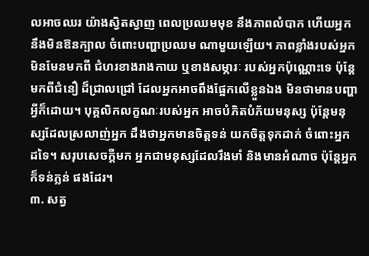លអាចឈរ យ៉ាងស្វិតស្វាញ ពេលប្រឈមមុខ នឹងភាពលំបាក ហើយអ្នកនឹងមិនឱនក្បាល ចំពោះបញ្ហាប្រឈម ណាមួយឡើយ។ ភាពខ្លាំងរបស់អ្នក មិនមែនមកពី ជំហរខាងរាងកាយ ឬខាងសម្ភារៈ របស់អ្នកប៉ុណ្ណោះទេ ប៉ុន្តែមកពីជំនឿ ដ៏ជ្រាលជ្រៅ ដែលអ្នកអាចពឹងផ្អែកលើខ្លួនឯង មិនថាមានបញ្ហាអ្វីក៏ដោយ។ បុគ្គលិកលក្ខណៈរបស់អ្នក អាចបំភិតបំភ័យមនុស្ស ប៉ុន្តែមនុស្សដែលស្រលាញ់អ្នក ដឹងថាអ្នកមានចិត្តទន់ យកចិត្តទុកដាក់ ចំពោះអ្នកដទៃ។ សរុបសេចក្ដីមក អ្នកជាមនុស្សដែលរឹងមាំ និងមានអំណាច ប៉ុន្តែអ្នកក៏ទន់ភ្លន់ ផងដែរ។
៣. សត្វ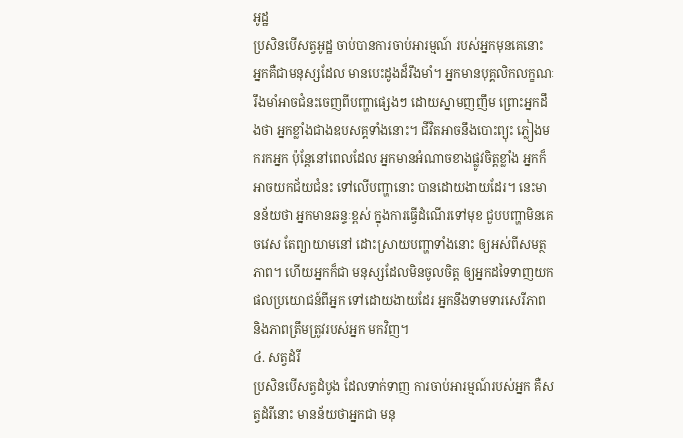អូដ្ឋ
ប្រសិនបើសត្វអូដ្ឋ ចាប់បានការចាប់អារម្មណ៍ របស់អ្នកមុនគេនោះ អ្នកគឺជាមនុស្សដែល មានបេះដូងដ៏រឹងមាំ។ អ្នកមានបុគ្គលិកលក្ខណៈ រឹងមាំអាចជំនះចេញពីបញ្ហាផ្សេងៗ ដោយស្នាមញញឹម ព្រោះអ្នកដឹងថា អ្នកខ្លាំងជាងឧបសគ្គទាំងនោះ។ ជីវិតអាចនឹងបោះព្យុះ ភ្លៀងមករកអ្នក ប៉ុន្តែនៅពេលដែល អ្នកមានអំណាចខាងផ្លូវចិត្តខ្លាំង អ្នកក៏អាចយកជ័យជំនះ ទៅលើបញ្ហានោះ បានដោយងាយដែរ។ នេះមានន័យថា អ្នកមានឆន្ទៈខ្ពស់ ក្នុងការធ្វើដំណើរទៅមុខ ជួបបញ្ហាមិនគេចវេស តែព្យាយាមនៅ ដោះស្រាយបញ្ហាទាំងនោះ ឲ្យអស់ពីសមត្ថភាព។ ហើយអ្នកក៏ជា មនុស្សដែលមិនចូលចិត្ត ឲ្យអ្នកដទៃទាញយក ផលប្រយោជន៍ពីអ្នក ទៅដោយងាយដែរ អ្នកនឹងទាមទារសេរីភាព និងភាពត្រឹមត្រូវរបស់អ្នក មកវិញ។
៤. សត្វដំរី
ប្រសិនបើសត្វដំបូង ដែលទាក់ទាញ ការចាប់អារម្មណ៍របស់អ្នក គឺសត្វដំរីនោះ មានន័យថាអ្នកជា មនុ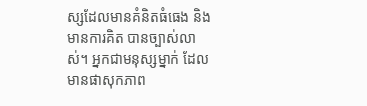ស្សដែលមានគំនិតធំធេង និងមានការគិត បានច្បាស់លាស់។ អ្នកជាមនុស្សម្នាក់ ដែលមានផាសុកភាព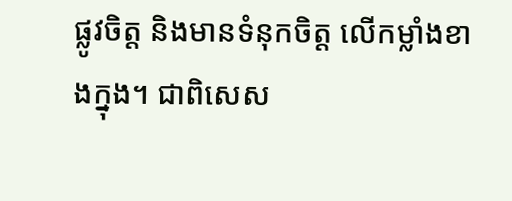ផ្លូវចិត្ត និងមានទំនុកចិត្ត លើកម្លាំងខាងក្នុង។ ជាពិសេស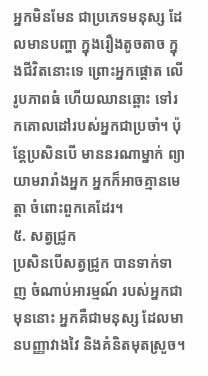អ្នកមិនមែន ជាប្រភេទមនុស្ស ដែលមានបញ្ហា ក្នុងរឿងតូចតាច ក្នុងជីវិតនោះទេ ព្រោះអ្នកផ្តោត លើរូបភាពធំ ហើយឈានឆ្ពោះ ទៅរកគោលដៅរបស់អ្នកជាប្រចាំ។ ប៉ុន្តែប្រសិនបើ មាននរណាម្នាក់ ព្យាយាមរារាំងអ្នក អ្នកក៏អាចគ្មានមេត្តា ចំពោះពួកគេដែរ។
៥. សត្វជ្រូក
ប្រសិនបើសត្វជ្រូក បានទាក់ទាញ ចំណាប់អារម្មណ៍ របស់អ្នកជាមុននោះ អ្នកគឺជាមនុស្ស ដែលមានបញ្ញាវាងវៃ និងគំនិតមុតស្រួច។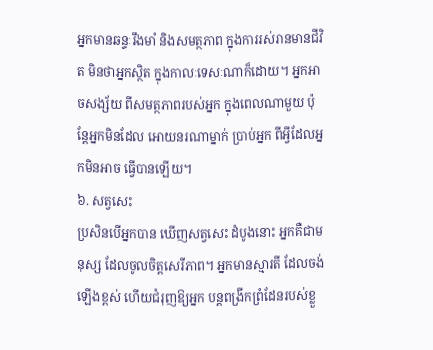អ្នកមានឆន្ទៈរឹងមាំ និងសមត្ថភាព ក្នុងការរស់រានមានជីវិត មិនថាអ្នកស្ថិត ក្នុងកាលៈទេសៈណាក៏ដោយ។ អ្នកអាចសង្ស័យ ពីសមត្ថភាពរបស់អ្នក ក្នុងពេលណាមួយ ប៉ុន្តែអ្នកមិនដែល អោយនរណាម្នាក់ ប្រាប់អ្នក ពីអ្វីដែលអ្នកមិនអាច ធ្វើបានឡើយ។
៦. សត្វសេះ
ប្រសិនបើអ្នកបាន ឃើញសត្វសេះ ដំបូងនោះ អ្នកគឺជាមនុស្ស ដែលចូលចិត្តសេរីភាព។ អ្នកមានស្មារតី ដែលចង់ឡើងខ្ពស់ ហើយជំរុញឱ្យអ្នក បន្តពង្រីកព្រំដែនរបស់ខ្លួ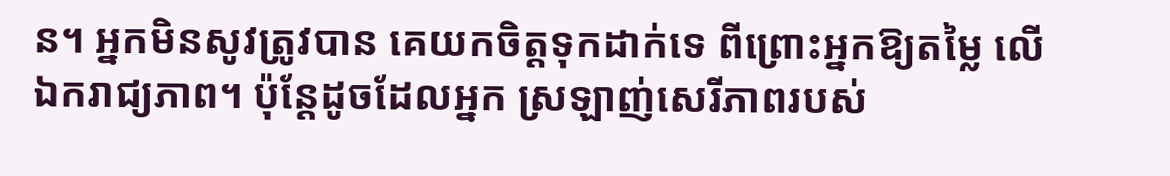ន។ អ្នកមិនសូវត្រូវបាន គេយកចិត្តទុកដាក់ទេ ពីព្រោះអ្នកឱ្យតម្លៃ លើឯករាជ្យភាព។ ប៉ុន្តែដូចដែលអ្នក ស្រឡាញ់សេរីភាពរបស់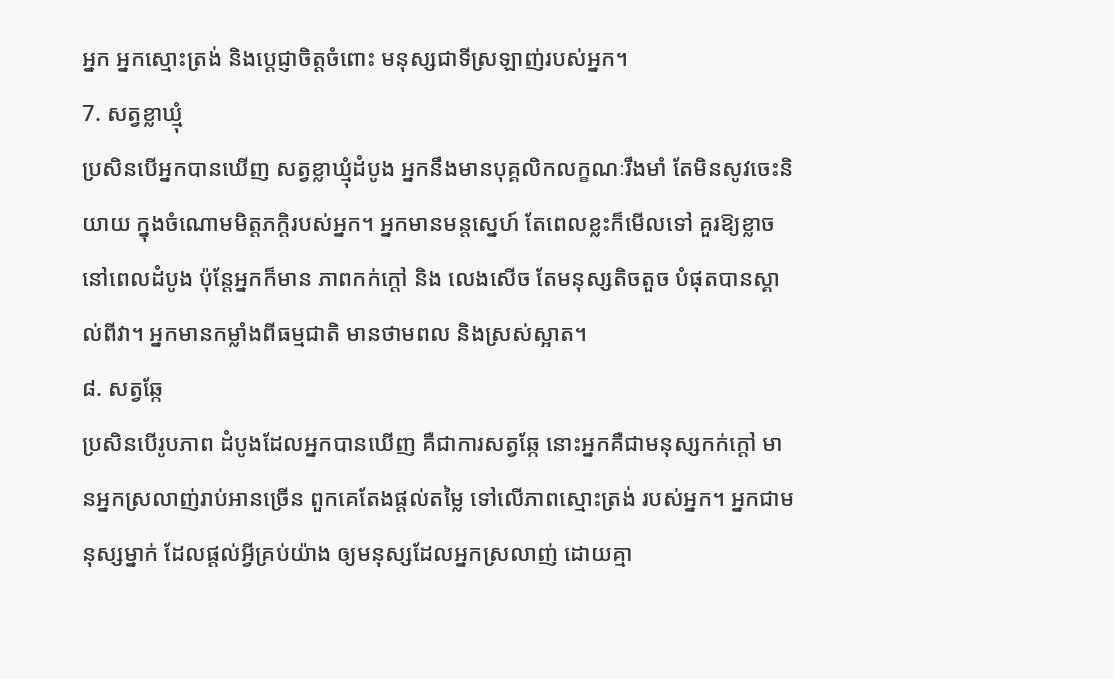អ្នក អ្នកស្មោះត្រង់ និងប្តេជ្ញាចិត្តចំពោះ មនុស្សជាទីស្រឡាញ់របស់អ្នក។
7. សត្វខ្លាឃ្មុំ
ប្រសិនបើអ្នកបានឃើញ សត្វខ្លាឃ្មុំដំបូង អ្នកនឹងមានបុគ្គលិកលក្ខណៈរឹងមាំ តែមិនសូវចេះនិយាយ ក្នុងចំណោមមិត្តភក្តិរបស់អ្នក។ អ្នកមានមន្តស្នេហ៍ តែពេលខ្លះក៏មើលទៅ គួរឱ្យខ្លាចនៅពេលដំបូង ប៉ុន្តែអ្នកក៏មាន ភាពកក់ក្តៅ និង លេងសើច តែមនុស្សតិចតួច បំផុតបានស្គាល់ពីវា។ អ្នកមានកម្លាំងពីធម្មជាតិ មានថាមពល និងស្រស់ស្អាត។
៨. សត្វឆ្កែ
ប្រសិនបើរូបភាព ដំបូងដែលអ្នកបានឃើញ គឺជាការសត្វឆ្កែ នោះអ្នកគឺជាមនុស្សកក់ក្តៅ មានអ្នកស្រលាញ់រាប់អានច្រើន ពួកគេតែងផ្តល់តម្លៃ ទៅលើភាពស្មោះត្រង់ របស់អ្នក។ អ្នកជាមនុស្សម្នាក់ ដែលផ្តល់អ្វីគ្រប់យ៉ាង ឲ្យមនុស្សដែលអ្នកស្រលាញ់ ដោយគ្មា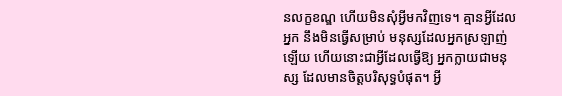នលក្ខខណ្ឌ ហើយមិនសុំអ្វីមកវិញទេ។ គ្មានអ្វីដែលអ្នក នឹងមិនធ្វើសម្រាប់ មនុស្សដែលអ្នកស្រឡាញ់ឡើយ ហើយនោះជាអ្វីដែលធ្វើឱ្យ អ្នកក្លាយជាមនុស្ស ដែលមានចិត្តបរិសុទ្ធបំផុត។ អ្វី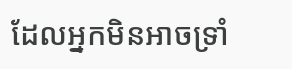ដែលអ្នកមិនអាចទ្រាំ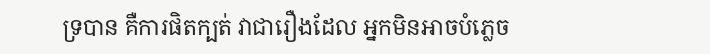ទ្របាន គឺការផិតក្បត់ វាជារឿងដែល អ្នកមិនអាចបំភ្លេច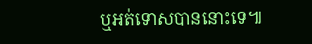ឬអត់ទោសបាននោះទេ៕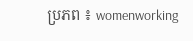ប្រភព ៖ womenworking